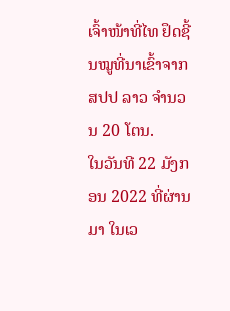ເຈົ້າໜ້າທີ່ໄທ ຢຶດຊີ້ນໝູທີ່ນາເຂົ້າຈາກ ສປປ ລາວ ຈໍານວນ 20 ໂຕນ.
ໃນວັນທີ 22 ມັງກອນ 2022 ທີ່ຜ່ານມາ ໃນເວ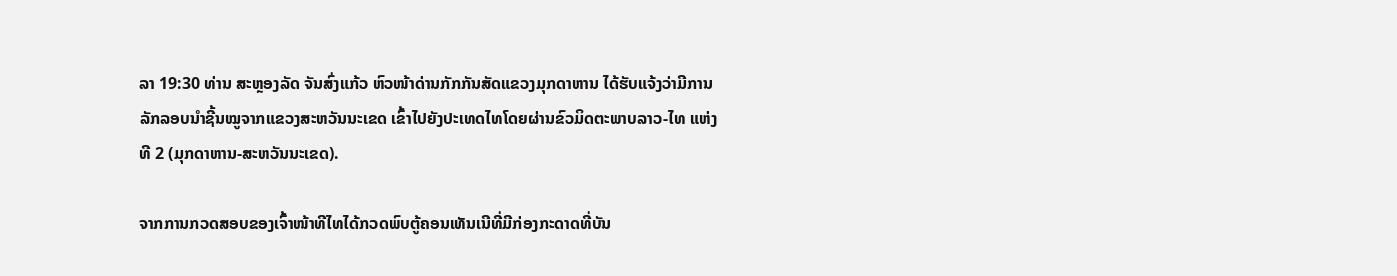ລາ 19:30 ທ່ານ ສະຫຼອງລັດ ຈັນສົ່ງແກ້ວ ຫົວໜ້າດ່ານກັກກັນສັດແຂວງມຸກດາຫານ ໄດ້ຮັບແຈ້ງວ່າມີການລັກລອບນໍາຊີ້ນໝູຈາກແຂວງສະຫວັນນະເຂດ ເຂົ້າໄປຍັງປະເທດໄທໂດຍຜ່ານຂົວມິດຕະພາບລາວ-ໄທ ແຫ່ງທີ 2 (ມຸກດາຫານ-ສະຫວັນນະເຂດ).

ຈາກການກວດສອບຂອງເຈົ້າໜ້າທີໄທໄດ້ກວດພົບຕູ້ຄອນເທັນເນີທີ່ມີກ່ອງກະດາດທີ່ບັນ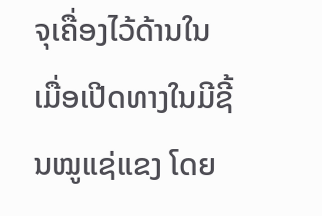ຈຸເຄື່ອງໄວ້ດ້ານໃນ ເມື່ອເປີດທາງໃນມີຊີ້ນໝູແຊ່ແຂງ ໂດຍ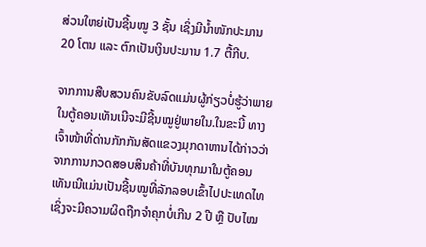ສ່ວນໃຫຍ່ເປັນຊີ້ນໝູ 3 ຊັ້ນ ເຊິ່ງມີນໍ້າໜັກປະມານ 20 ໂຕນ ແລະ ຕົກເປັນເງິນປະມານ 1.7 ຕື້ກີບ.

ຈາກການສືບສວນຄົນຂັບລົດແມ່ນຜູ້ກ່ຽວບໍ່ຮູ້ວ່າພາຍໃນຕູ້ຄອນເທັນເນີຈະມີຊີ້ນໝູຢູ່ພາຍໃນ.ໃນຂະນີ້ ທາງເຈົ້າໜ້າທີ່ດ່ານກັກກັນສັດແຂວງມຸກດາຫານໄດ້ກ່າວວ່າ ຈາກການກວດສອບສິນຄ້າທີ່ບັນທຸກມາໃນຕູ້ຄອນເທັນເນີແມ່ນເປັນຊີ້ນໝູທີ່ລັກລອບເຂົ້າໄປປະເທດໄທ ເຊິ່ງຈະມີຄວາມຜິດຖືກຈໍາຄຸກບໍ່ເກີນ 2 ປີ ຫຼື ປັບໄໝ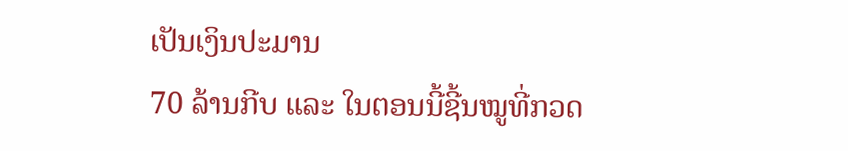ເປັນເງິນປະມານ
70 ລ້ານກີບ ແລະ ໃນຕອນນີ້ຊີ້ນໝູທີ່ກວດ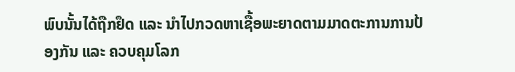ພົບນັ້ນໄດ້ຖືກຢຶດ ແລະ ນໍາໄປກວດຫາເຊື້ອພະຍາດຕາມມາດຕະການການປ້ອງກັນ ແລະ ຄວບຄຸມໂລກ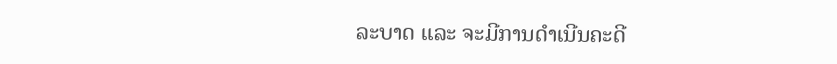ລະບາດ ແລະ ຈະມີການດໍາເນີນຄະດີ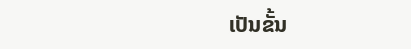ເປັນຂັ້ນ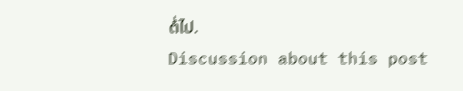ຕໍ່ໄປ.
Discussion about this post